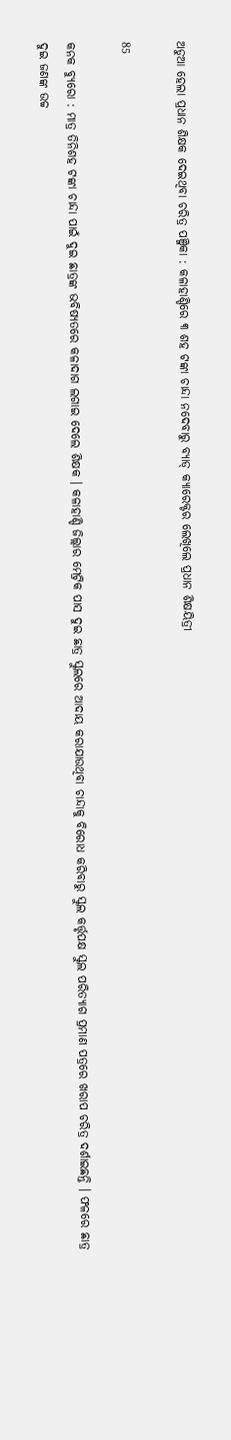ଅଡୁଆ ହେଲା ପ୍ରଧାନ ଶିକ୍ଷକ ଦେଇଥିବା ଚରିତ୍ର ପଞ୍ଜିକା : କଳାହାଣ୍ଡିରେ ୩ ଶହ ଟଙ୍କା ଚାନ୍ଦା ନଦେବାରୁ ବ୍ୟାଡ୍ କ୍ୟାରେକ୍ଟର ଲେଖିଲେ ପ୍ରଧାନ ଶିକ୍ଷୟିତ୍ରୀ

85

କନକ ବ୍ୟୁରୋ : ମାତ୍ର ତିନିଶହ ଟଙ୍କା ଚାନ୍ଦା ପାଇଁ ଦୁଇ ଛାତ୍ରଙ୍କ ଭବିଷ୍ୟତରେ କଳାଦାଗ ଲଗାଇ ଦେଲେ ଶିକ୍ଷକ । କଳାହାଣ୍ଡି ଜିଲ୍ଲାର ମେଟ୍ରିକ ପାସ ଦୁଇ ଛାତ୍ର ସ୍କୁଲରେ ଆଦାୟ କରାଯାଉଥିବା ଚାନ୍ଦାକୁ ବିରୋଧ କରିବାରୁ ସ୍କୁଲ କର୍ତ୍ତୃପକ୍ଷ ସ୍କୁଲ ପରିତ୍ୟାଗ ପ୍ରମାଣ ପତ୍ରରେ ଖରାପ ଚରିତ୍ର ଦର୍ଶାଇଛନ୍ତି । ଫଳରେ ଛାତ୍ର ଦୁଇ ଜଣଙ୍କ ଉଚ୍ଚ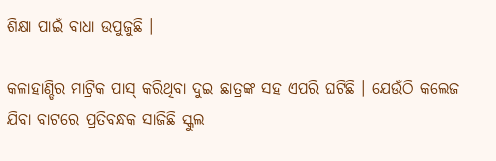ଶିକ୍ଷା ପାଇଁ ବାଧା ଉପୁଜୁଛି ।

କଳାହାଣ୍ଡିର ମାଟ୍ରିକ ପାସ୍ କରିଥିବା ଦୁଇ ଛାତ୍ରଙ୍କ ସହ ଏପରି ଘଟିଛି । ଯେଉଁଠି କଲେଜ ଯିବା ବାଟରେ ପ୍ରତିବନ୍ଧକ ସାଜିଛି ସ୍କୁଲ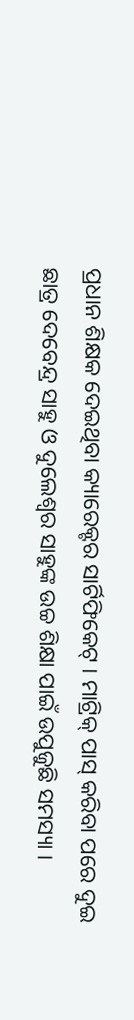ପ୍ରଧାନ ଶିକ୍ଷକ ଦେଇଥିବା କ୍ୟାରେକ୍ଟର ସାର୍ଟିଫିକେଟ୍ । ମାଟ୍ରିକ୍ ପାସ୍ କରିବା ପରେ ଦୁଇ ଛାତ୍ର ଦେବେନ୍ଦ୍ର ସାହୁ ଓ ଦୁଲେଶ୍ୱର ସାହୁଙ୍କ ଉଚ୍ଚ ଶିକ୍ଷା ପାଇଁ ଉପୁଜୁଛି ସମସ୍ୟା ।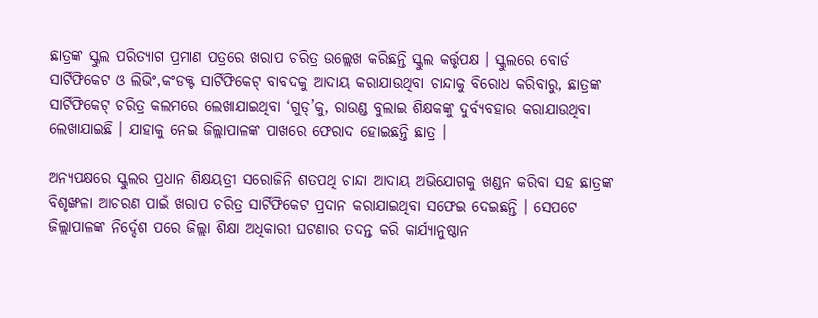ଛାତ୍ରଙ୍କ ସ୍କୁଲ ପରିତ୍ୟାଗ ପ୍ରମାଣ ପତ୍ରରେ ଖରାପ ଚରିତ୍ର ଉଲ୍ଲେଖ କରିଛନ୍ତି ସ୍କୁଲ କର୍ତ୍ତୃପକ୍ଷ । ସ୍କୁଲରେ ବୋର୍ଡ ସାର୍ଟିଫିକେଟ ଓ ଲିଭିଂ,କଂଡକ୍ଟ ସାର୍ଟିଫିକେଟ୍ ବାବଦକୁ ଆଦାୟ କରାଯାଉଥିବା ଚାନ୍ଦାକୁ ବିରୋଧ କରିବାରୁ, ଛାତ୍ରଙ୍କ ସାର୍ଟିଫିକେଟ୍ ଚରିତ୍ର କଲମରେ ଲେଖାଯାଇଥିବା ‘ଗୁଡ୍’କୁ, ରାଉଣ୍ଡ ବୁଲାଇ ଶିକ୍ଷକଙ୍କୁ ଦୁର୍ବ୍ୟବହାର କରାଯାଉଥିବା ଲେଖାଯାଇଛି । ଯାହାକୁ ନେଇ ଜିଲ୍ଲାପାଳଙ୍କ ପାଖରେ ଫେରାଦ ହୋଇଛନ୍ତି ଛାତ୍ର ।

ଅନ୍ୟପକ୍ଷରେ ସ୍କୁଲର ପ୍ରଧାନ ଶିକ୍ଷୟତ୍ରୀ ସରୋଜିନି ଶତପଥି ଚାନ୍ଦା ଆଦାୟ ଅଭିଯୋଗକୁ ଖଣ୍ଡନ କରିବା ସହ ଛାତ୍ରଙ୍କ ବିଶୃଙ୍ଖଳା ଆଚରଣ ପାଇଁ ଖରାପ ଚରିତ୍ର ସାର୍ଟିଫିକେଟ ପ୍ରଦାନ କରାଯାଇଥିବା ସଫେଇ ଦେଇଛନ୍ତି । ସେପଟେ ଜିଲ୍ଲାପାଳଙ୍କ ନିର୍ଦ୍ଦେଶ ପରେ ଜିଲ୍ଲା ଶିକ୍ଷା ଅଧିକାରୀ ଘଟଣାର ତଦନ୍ତ କରି କାର୍ଯ୍ୟାନୁଷ୍ଠାନ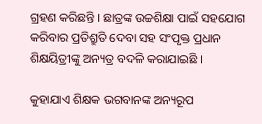ଗ୍ରହଣ କରିଛନ୍ତି । ଛାତ୍ରଙ୍କ ଉଚ୍ଚଶିକ୍ଷା ପାଇଁ ସହଯୋଗ କରିବାର ପ୍ରତିଶ୍ରୁତି ଦେବା ସହ ସଂପୃକ୍ତ ପ୍ରଧାନ ଶିକ୍ଷୟିତ୍ରୀଙ୍କୁ ଅନ୍ୟତ୍ର ବଦଳି କରାଯାଇଛି ।

କୁହାଯାଏ ଶିକ୍ଷକ ଭଗବାନଙ୍କ ଅନ୍ୟରୂପ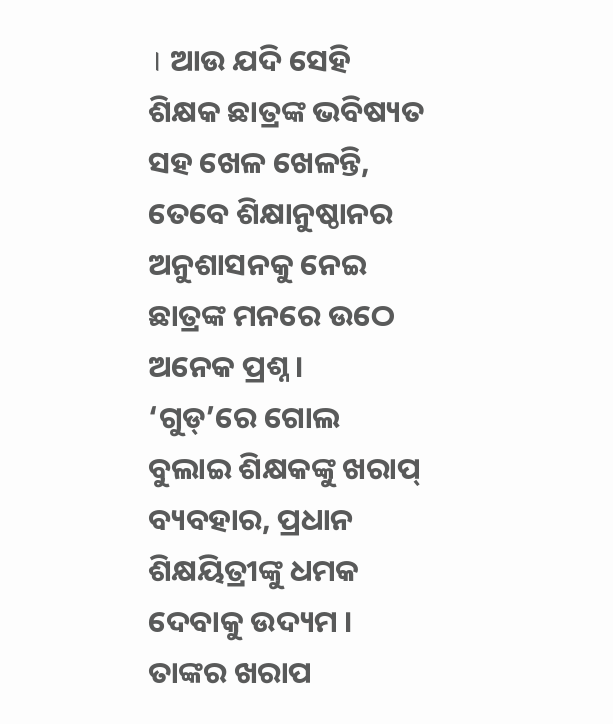। ଆଉ ଯଦି ସେହି ଶିକ୍ଷକ ଛାତ୍ରଙ୍କ ଭବିଷ୍ୟତ ସହ ଖେଳ ଖେଳନ୍ତି, ତେବେ ଶିକ୍ଷାନୁଷ୍ଠାନର ଅନୁଶାସନକୁ ନେଇ ଛାତ୍ରଙ୍କ ମନରେ ଉଠେ ଅନେକ ପ୍ରଶ୍ନ ।  ‘ଗୁଡ୍’ରେ ଗୋଲ ବୁଲାଇ ଶିକ୍ଷକଙ୍କୁ ଖରାପ୍ ବ୍ୟବହାର, ପ୍ରଧାନ ଶିକ୍ଷୟିତ୍ରୀଙ୍କୁ ଧମକ ଦେବାକୁ ଉଦ୍ୟମ । ତାଙ୍କର ଖରାପ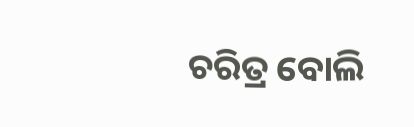ଚରିତ୍ର ବୋଲି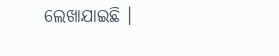ଲେଖାଯାଇଛି ।